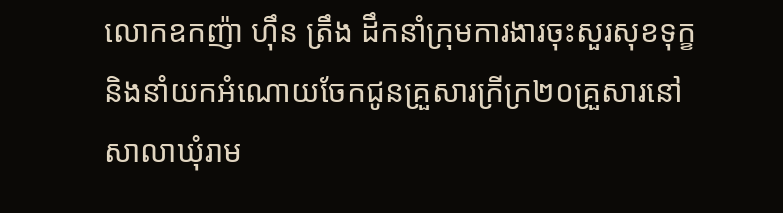លោកឧកញ៉ា ហ៊ឹន ត្រឹង ដឹកនាំក្រុមការងារចុះសួរសុខទុក្ខ និងនាំយកអំណោយចែកជូនគ្រួសារក្រីក្រ២០គ្រួសារនៅសាលាឃុំរាម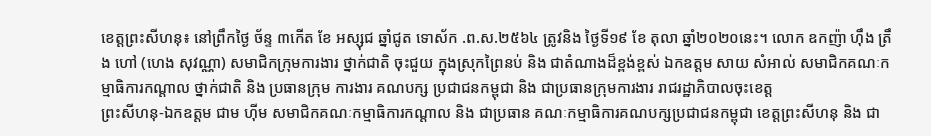ខេត្តព្រះសីហនុ៖ នៅព្រឹកថ្ងៃ ច័ន្ទ ៣កើត ខែ អស្សុជ ឆ្នាំជូត ទោស័ក .ព.ស.២៥៦៤ ត្រូវនិង ថ្ងៃទី១៩ ខែ តុលា ឆ្នាំ២០២០នេះ។ លោក ឧកញ៉ា ហ៊ឹង ត្រឹង ហៅ (ហេង សុវណ្ណា) សមាជិកក្រុមការងារ ថ្នាក់ជាតិ ចុះជួយ ក្នុងស្រុកព្រៃនប់ និង ជាតំណាងដ៏ខ្ពង់ខ្ពស់ ឯកឧត្តម សាយ សំអាល់ សមាជិកគណៈកម្មាធិការកណ្តាល ថ្នាក់ជាតិ និង ប្រធានក្រុម ការងារ គណបក្ស ប្រជាជនកម្ពុជា និង ជាប្រធានក្រុមការងារ រាជរដ្ឋាភិបាលចុះខេត្ត
ព្រះសីហនុ-ឯកឧត្តម ជាម ហ៊ីម សមាជិកគណៈកម្មាធិការកណ្តាល និង ជាប្រធាន គណៈកម្មាធិការគណបក្សប្រជាជនកម្ពុជា ខេត្តព្រះសីហនុ និង ជា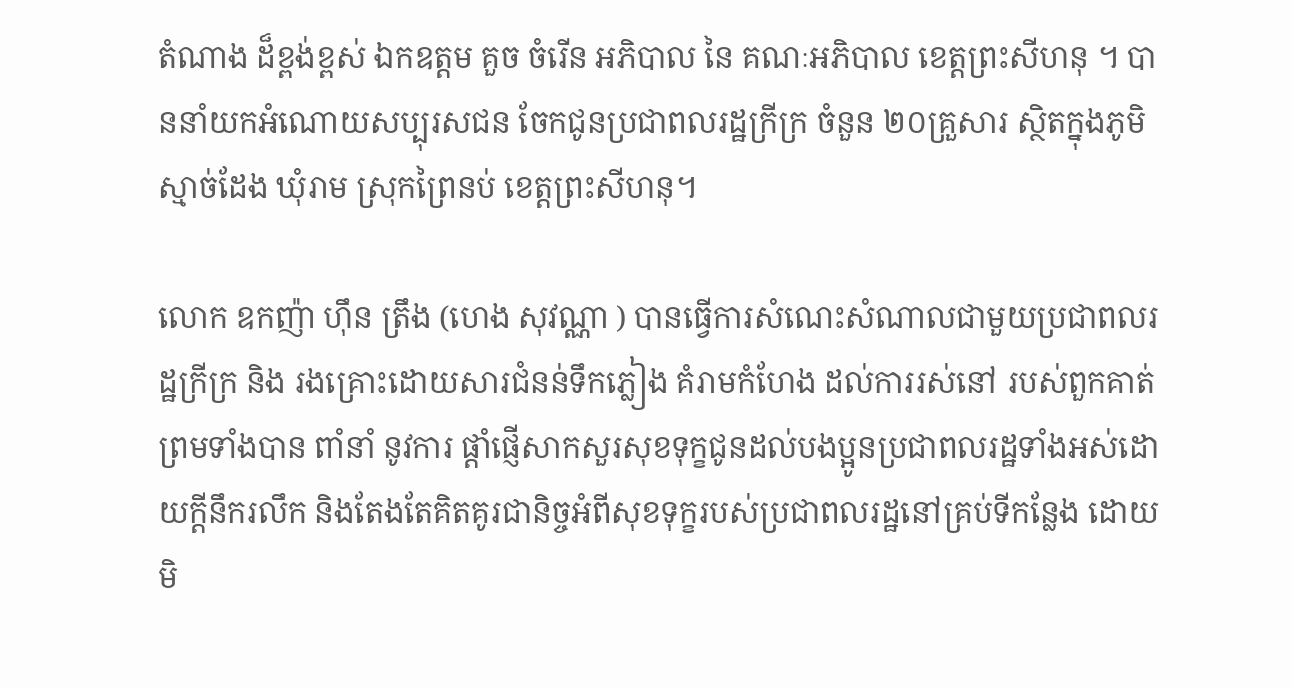តំណាង ដ៏ខ្ពង់ខ្ពស់ ឯកឧត្តម គួច ចំរើន អភិបាល នៃ គណៈអភិបាល ខេត្តព្រះសីហនុ ។ បាននាំយកអំណោយសប្បុរសជន ចែកជូនប្រជាពលរដ្ឋក្រីក្រ ចំនួន ២០គ្រួសារ ស្ថិតក្នុងភូមិ ស្មាច់ដែង ឃុំរាម ស្រុកព្រៃនប់ ខេត្តព្រះសីហនុ។

លោក ឧកញ៉ា ហ៊ឹន ត្រឹង (ហេង សុវណ្ណា ) បានធ្វើការសំណេះសំណាលជាមួយប្រជាពលរដ្ឋក្រីក្រ និង រងគ្រោះដោយសារជំនន់ទឹកភ្លៀង គំរាមកំហែង ដល់ការរស់នៅ របស់ពួកគាត់ ព្រមទាំងបាន ពាំនាំ នូវការ ផ្ដាំផ្ញើសាកសួរសុខទុក្ខជូនដល់បងប្អូនប្រជាពលរដ្ឋទាំងអស់ដោយក្តីនឹករលឹក និងតែងតែគិតគូរជានិច្ចអំពីសុខទុក្ខរបស់ប្រជាពលរដ្ឋនៅគ្រប់ទីកន្លែង ដោយមិ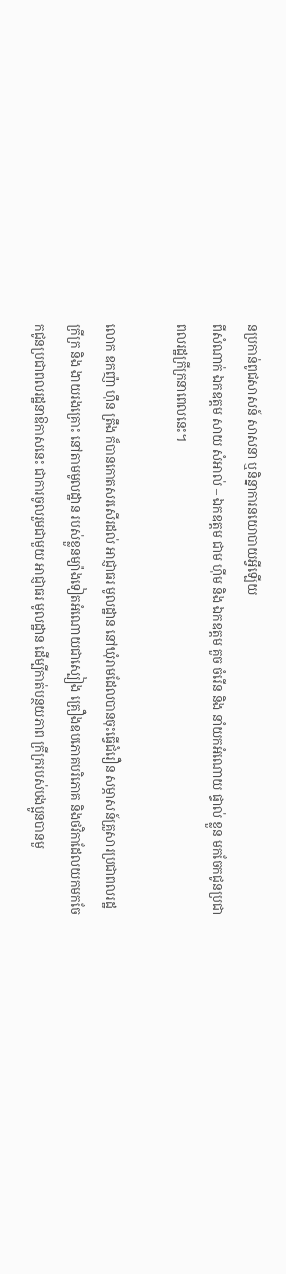នប្រកាន់ពូជសាសន៍ សាសនា ឬនិន្នាការនយោបាយអ្វីឡើយ
ពីសំណាក់ ឯកឧត្តម សាយ សំអាល់ – ឯកឧត្តម ជាម ហ៊ីម និង ឯកឧត្តម គួច ចំរើន និង នាំយកអំណោយ ផ្ទាល់ ខ្លួន មកចែកជូនប្រជាពលរដ្ឋក្រីក្រនាពេលនេះ។

លោក ឧកញ៉ា ហ៊ឹន ត្រឹង ក៏បានកោតសរសើរដល់ អាជ្ញាធរ មូលដ្ឋាន នៅឃុំរាមដែលបានចុះធ្វើជំរឿន សម្ភាសន៍គ្រួសារប្រជាពលរដ្ឋក្រីក្រ និង ងាយរងគ្រោះ នៅតាមមូលដ្ឋាន របស់ខ្លួនម្យ៉ាងទៀតអំណោយជាស្បៀង គ្រឿងឧបភោគបរិភោគ និងថវិកាដែលយកមកចែកជូនប្រជាពលរដ្ឋនាឱកាសនេះ ជាការចូលរួមជាមួយ អាជ្ញាធរ មូលដ្ឋាន ដើម្បីកាត់បន្ថយភាព ក្រីក្ររបស់បងប្អូនបានមួ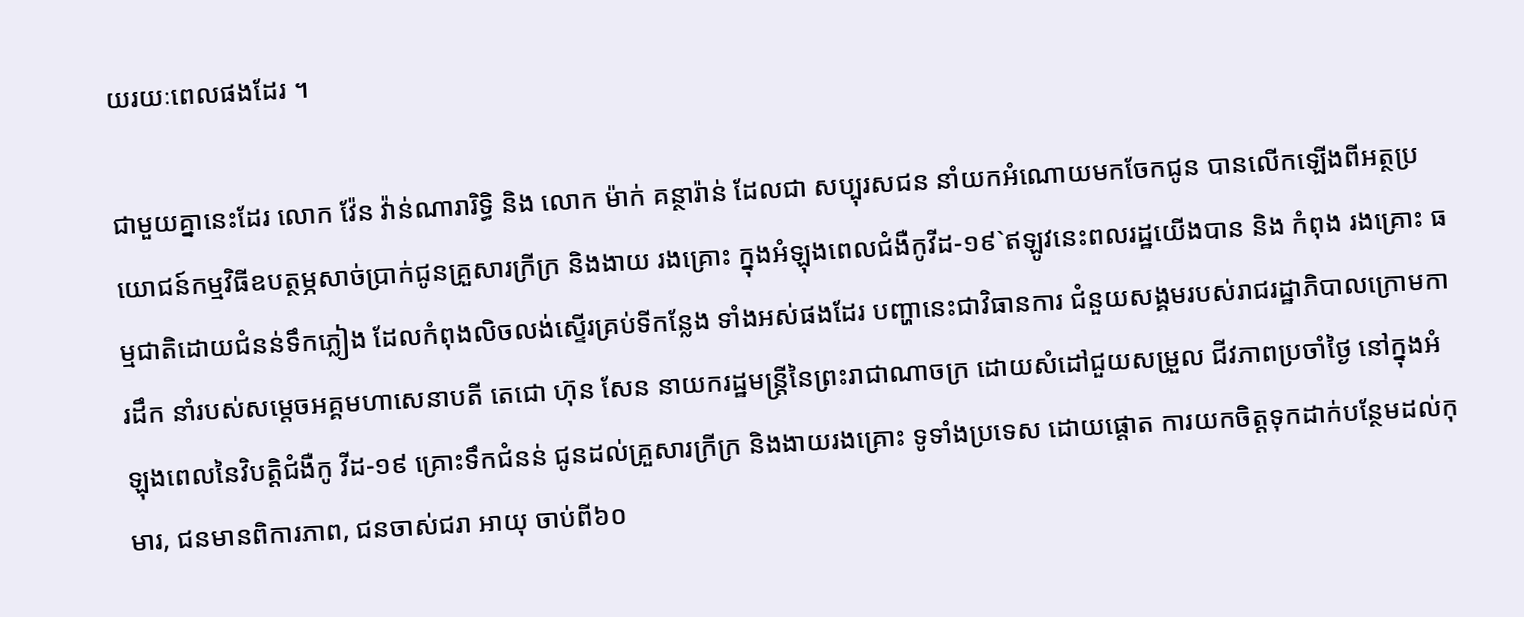យរយៈពេលផងដែរ ។

ជាមួយគ្នានេះដែរ លោក វ៉ែន វ៉ាន់ណារារិទ្ធិ និង លោក ម៉ាក់ គន្ថារ៉ាន់ ដែលជា សប្បុរសជន នាំយកអំណោយមកចែកជូន បានលើកឡើងពីអត្ថប្រយោជន៍កម្មវិធីឧបត្ថម្ភសាច់ប្រាក់ជូនគ្រួសារក្រីក្រ និងងាយ រងគ្រោះ ក្នុងអំឡុងពេលជំងឺកូវីដ-១៩`ឥឡូវនេះពលរដ្ឋយើងបាន និង កំពុង រងគ្រោះ ធម្មជាតិដោយជំនន់ទឹកភ្លៀង ដែលកំពុងលិចលង់ស្ទើរគ្រប់ទីកន្លែង ទាំងអស់ផងដែរ បញ្ហានេះជាវិធានការ ជំនួយសង្គមរបស់រាជរដ្ឋាភិបាលក្រោមការដឹក នាំរបស់សម្តេចអគ្គមហាសេនាបតី តេជោ ហ៊ុន សែន នាយករដ្ឋមន្ត្រីនៃព្រះរាជាណាចក្រ ដោយសំដៅជួយសម្រួល ជីវភាពប្រចាំថ្ងៃ នៅក្នុងអំឡុងពេលនៃវិបត្តិជំងឺកូ វីដ-១៩ គ្រោះទឹកជំនន់ ជូនដល់គ្រួសារក្រីក្រ និងងាយរងគ្រោះ ទូទាំងប្រទេស ដោយផ្តោត ការយកចិត្តទុកដាក់បន្ថែមដល់កុមារ, ជនមានពិការភាព, ជនចាស់ជរា អាយុ ចាប់ពី៦០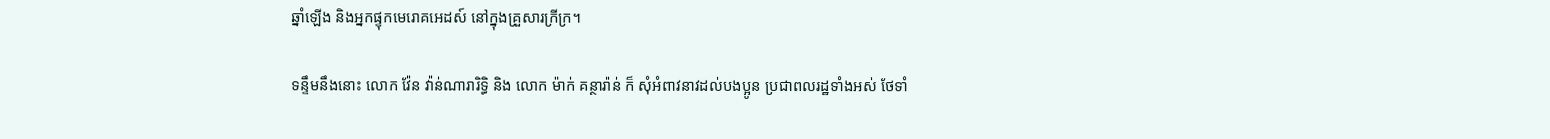ឆ្នាំឡើង និងអ្នកផ្ទុកមេរោគអេដស៍ នៅក្នុងគ្រួសារក្រីក្រ។

ទន្ទឹមនឹងនោះ លោក វ៉ែន វ៉ាន់ណារារិទ្ធិ និង លោក ម៉ាក់ គន្ថារ៉ាន់ ក៏ សុំអំពាវនាវដល់បងប្អូន ប្រជាពលរដ្ឋទាំងអស់ ថែទាំ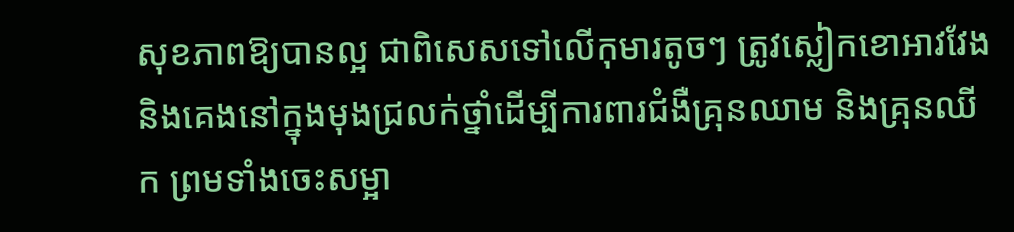សុខភាពឱ្យបានល្អ ជាពិសេសទៅលើកុមារតូចៗ ត្រូវស្លៀកខោអាវវែង និងគេងនៅក្នុងមុងជ្រលក់ថ្នាំដើម្បីការពារជំងឺគ្រុនឈាម និងគ្រុនឈីក ព្រមទាំងចេះសម្អា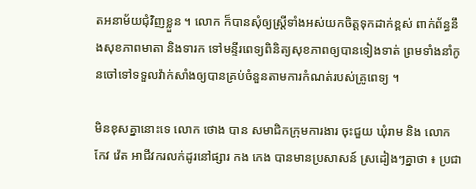តអនាម័យជុំវិញខ្លួន ។ លោក ក៏បានសុំឲ្យស្រ្តីទាំងអស់យកចិត្តទុកដាក់ខ្ពស់ ពាក់ព័ន្ធនឹងសុខភាពមាតា និងទារក ទៅមន្ទីរពេទ្យពិនិត្យសុខភាពឲ្យបានទៀងទាត់ ព្រមទាំងនាំកូនចៅទៅទទួលវ៉ាក់សាំងឲ្យបានគ្រប់ចំនួនតាមការកំណត់របស់គ្រូពេទ្យ ។

មិនខុសគ្នានោះទេ លោក ថោង បាន សមាជិកក្រុមការងារ ចុះជួយ ឃុំរាម និង លោក កែវ វ៉េត អាជីវករលក់ដូរនៅផ្សារ កង កេង បានមានប្រសាសន៍ ស្រដៀងៗគ្នាថា ៖ ប្រជា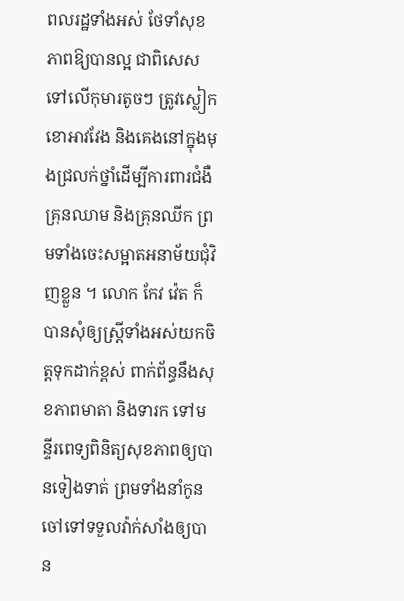ពលរដ្ឋទាំងអស់ ថែទាំសុខភាពឱ្យបានល្អ ជាពិសេសទៅលើកុមារតូចៗ ត្រូវស្លៀកខោអាវវែង និងគេងនៅក្នុងមុងជ្រលក់ថ្នាំដើម្បីការពារជំងឺគ្រុនឈាម និងគ្រុនឈីក ព្រមទាំងចេះសម្អាតអនាម័យជុំវិញខ្លួន ។ លោក កែវ វ៉េត ក៏បានសុំឲ្យស្រ្តីទាំងអស់យកចិត្តទុកដាក់ខ្ពស់ ពាក់ព័ន្ធនឹងសុខភាពមាតា និងទារក ទៅមន្ទីរពេទ្យពិនិត្យសុខភាពឲ្យបានទៀងទាត់ ព្រមទាំងនាំកូនចៅទៅទទួលវ៉ាក់សាំងឲ្យបាន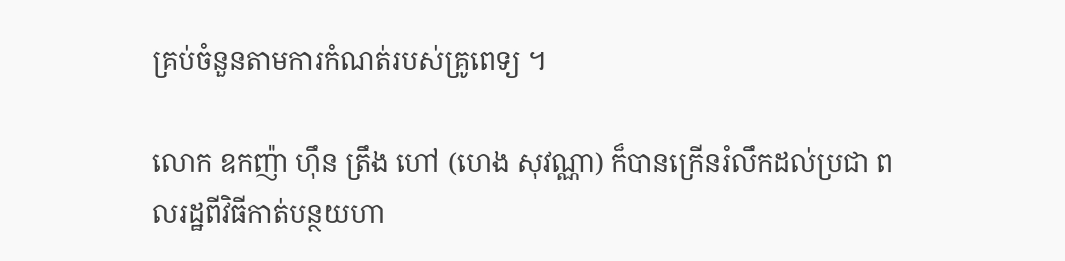គ្រប់ចំនួនតាមការកំណត់របស់គ្រូពេទ្យ ។

លោក ឧកញ៉ា ហ៊ឹន ត្រឹង ហៅ (ហេង សុវណ្ណា) ក៏បានក្រើនរំលឹកដល់ប្រជា ពលរដ្ឋពីវិធីកាត់បន្ថយហា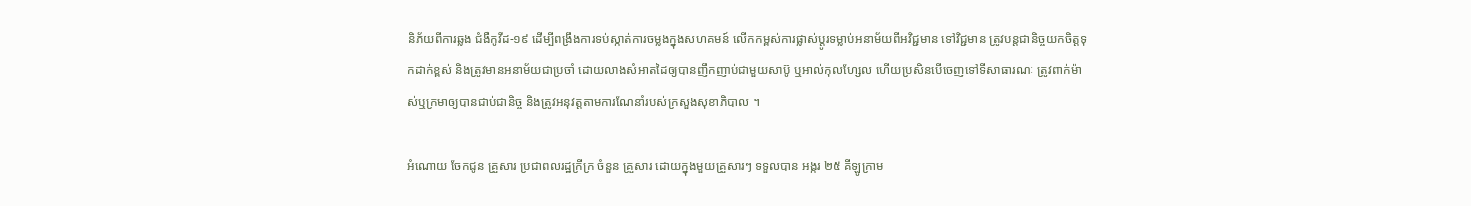និភ័យពីការឆ្លង ជំងឺកូវីដ-១៩ ដើម្បីពង្រឹងការទប់ស្កាត់ការចម្លងក្នុងសហគមន៍ លើកកម្ពស់ការផ្លាស់ប្តូរទម្លាប់អនាម័យពីអវិជ្ជមាន ទៅវិជ្ជមាន ត្រូវបន្តជានិច្ចយកចិត្តទុកដាក់ខ្ពស់ និងត្រូវមានអនាម័យជាប្រចាំ ដោយលាងសំអាតដៃឲ្យបានញឹកញាប់ជាមួយសាប៊ូ ឬអាល់កុលហ្សែល ហើយប្រសិនបើចេញទៅទីសាធារណៈ ត្រូវពាក់ម៉ាស់ឬក្រមាឲ្យបានជាប់ជានិច្ច និងត្រូវអនុវត្តតាមការណែនាំរបស់ក្រសួងសុខាភិបាល ។

អំណោយ ចែកជូន គ្រួសារ ប្រជាពលរដ្ឋក្រីក្រ ចំនួន គ្រួសារ ដោយក្នុងមួយគ្រួសារៗ ទទួលបាន អង្ករ ២៥ គីឡូក្រាម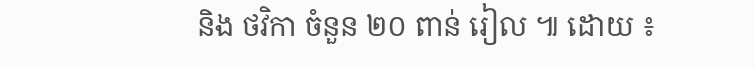និង ថវិកា ចំនួន ២០ ពាន់ រៀល ៕ ដោយ ៖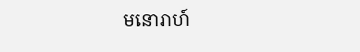មនោរាហ៍